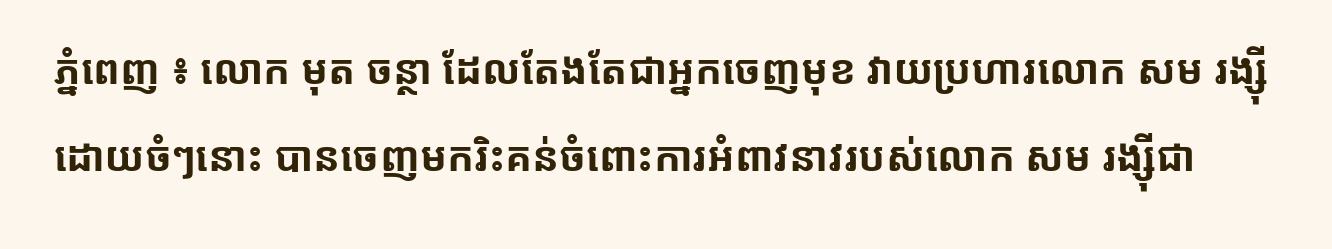ភ្នំពេញ ៖ លោក មុត ចន្ថា ដែលតែងតែជាអ្នកចេញមុខ វាយប្រហារលោក សម រង្ស៊ីដោយចំៗនោះ បានចេញមករិះគន់ចំពោះការអំពាវនាវរបស់លោក សម រង្ស៊ីជា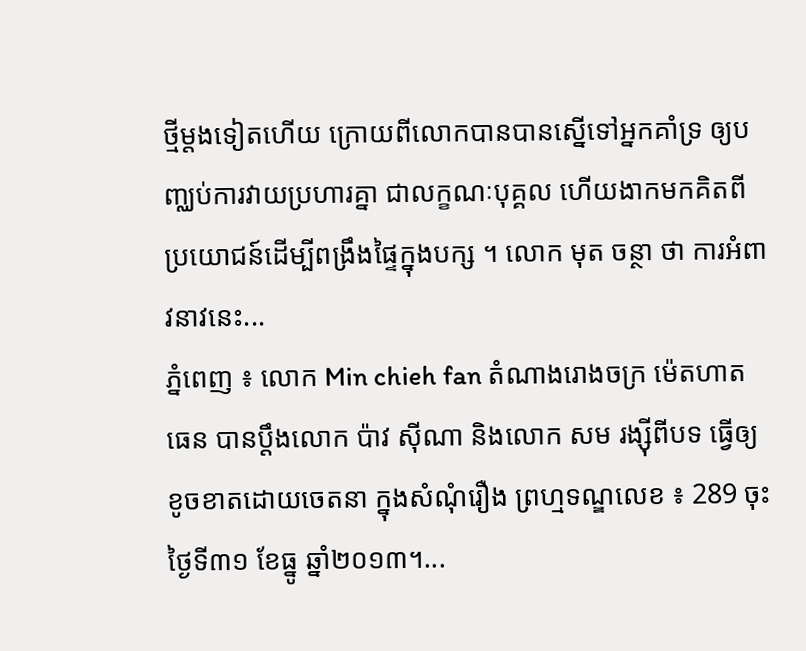ថ្មីម្តងទៀតហើយ ក្រោយពីលោកបានបានស្នើទៅអ្នកគាំទ្រ ឲ្យបញ្ឈប់ការវាយប្រហារគ្នា ជាលក្ខណៈបុគ្គល ហើយងាកមកគិតពីប្រយោជន៍ដើម្បីពង្រឹងផ្ទៃក្នុងបក្ស ។ លោក មុត ចន្ថា ថា ការអំពាវនាវនេះ...
ភ្នំពេញ ៖ លោក Min chieh fan តំណាងរោងចក្រ ម៉េតហាតធេន បានប្តឹងលោក ប៉ាវ ស៊ីណា និងលោក សម រង្ស៊ីពីបទ ធ្វើឲ្យខូចខាតដោយចេតនា ក្នុងសំណុំរឿង ព្រហ្មទណ្ឌលេខ ៖ 289 ចុះថ្ងៃទី៣១ ខែធ្នូ ឆ្នាំ២០១៣។...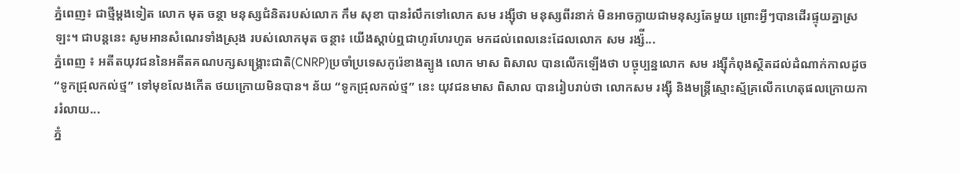ភ្នំពេញ៖ ជាថ្មីម្តងទៀត លោក មុត ចន្ថា មនុស្សជំនិតរបស់លោក កឹម សុខា បានរំលឹកទៅលោក សម រង្ស៊ីថា មនុស្សពីរនាក់ មិនអាចក្លាយជាមនុស្សតែមួយ ព្រោះអ្វីៗបានដើរផ្ទុយគ្នាស្រឡះ។ ជាបន្តនេះ សូមអានសំណេរទាំងស្រុង របស់លោកមុត ចន្ថា៖ យើងស្តាប់ឮជាហូរហែរហូត មកដល់ពេលនេះដែលលោក សម រង្ស៉ី...
ភ្នំពេញ ៖ អតីតយុវជននៃអតីតគណបក្សសង្រ្គោះជាតិ(CNRP)ប្រចាំប្រទេសកូរ៉េខាងត្បូង លោក មាស ពិសាល បានលើកឡើងថា បច្ចុប្បន្នលោក សម រង្ស៊ីកំពុងស្ថិតដល់ដំណាក់កាលដូច “ទូកជ្រុលកល់ថ្ម” ទៅមុខលែងកើត ថយក្រោយមិនបាន។ ន័យ “ទូកជ្រុលកល់ថ្ម” នេះ យុវជនមាស ពិសាល បានរៀបរាប់ថា លោកសម រង្ស៊ី និងមន្ត្រីស្មោះស្ម័គ្រលើកហេតុផលក្រោយការរំលាយ...
ភ្នំ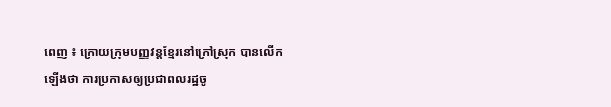ពេញ ៖ ក្រោយក្រុមបញ្ញវន្តខ្មែរនៅក្រៅស្រុក បានលើកឡើងថា ការប្រកាសឲ្យប្រជាពលរដ្ឋចូ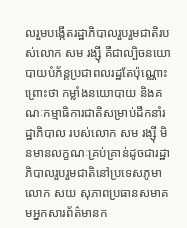លរួមបង្កើតរដ្ឋាភិបាលរួបរួមជាតិរបស់លោក សម រង្ស៊ី គឺជាល្បិចនយោបាយបំភ័ន្តប្រជាពលរដ្ឋតែប៉ុណ្ណោះ ព្រោះថា កម្លាំងនយោបាយ និងគណៈកម្មាធិការជាតិសម្រាប់ដឹកនាំរដ្ឋាភិបាល របស់លោក សម រង្ស៊ី មិនមានលក្ខណៈគ្រប់គ្រាន់ដូចជារដ្ឋាភិបាលរួបរួមជាតិនៅប្រទេសភូមាលោក សយ សុភាពប្រធានសមាគមអ្នកសារព័ត៌មានក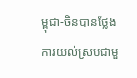ម្ពុជា-ចិនបានថ្លែងការយល់ស្របជាមួ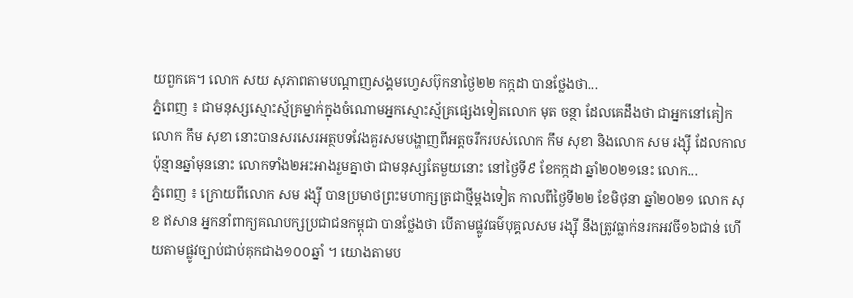យពួកគេ។ លោក សយ សុភាពតាមបណ្តាញសង្គមហ្វេសប៊ុកនាថ្ងៃ២២ កក្កដា បានថ្លែងថា...
ភ្នំពេញ ៖ ជាមនុស្សស្មោះស្ម័គ្រម្នាក់ក្នុងចំណោមអ្នកស្មោះស្ម័គ្រផ្សេងទៀតលោក មុត ចន្ថា ដែលគេដឹងថា ជាអ្នកនៅគៀកលោក កឹម សុខា នោះបានសរសេរអត្ថបទវែងគួរសមបង្ហាញពីអត្តចរឹករបស់លោក កឹម សុខា និងលោក សម រង្ស៊ី ដែលកាលប៉ុន្មានឆ្នាំមុននោះ លោកទាំង២អះអាងរួមគ្នាថា ជាមនុស្សតែមួយនោះ នៅថ្ងៃទី៩ ខែកក្កដា ឆ្នាំ២០២១នេះ លោក...
ភ្នំពេញ ៖ ក្រោយពីលោក សម រង្ស៊ី បានប្រមាថព្រះមហាក្សត្រជាថ្មីម្តងទៀត កាលពីថ្ងៃទី២២ ខែមិថុនា ឆ្នាំ២០២១ លោក សុខ ឥសាន អ្នកនាំពាក្យគណបក្សប្រជាជនកម្ពុជា បានថ្លែងថា បើតាមផ្លូវធម៌បុគ្គលសម រង្ស៊ី នឹងត្រូវធ្លាក់នរកអវចី១៦ជាន់ ហើយតាមផ្លូវច្បាប់ជាប់គុកជាង១០០ឆ្នាំ ។ យោងតាមប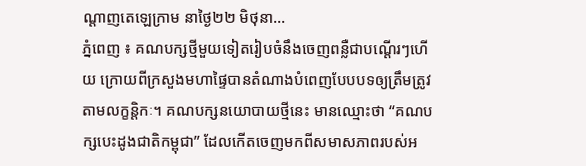ណ្តាញតេឡេក្រាម នាថ្ងៃ២២ មិថុនា...
ភ្នំពេញ ៖ គណបក្សថ្មីមួយទៀតរៀបចំនឹងចេញពន្លឺជាបណ្តើរៗហើយ ក្រោយពីក្រសួងមហាផ្ទៃបានតំណាងបំពេញបែបបទឲ្យត្រឹមត្រូវតាមលក្ខន្តិកៈ។ គណបក្សនយោបាយថ្មីនេះ មានឈ្មោះថា “គណបក្សបេះដូងជាតិកម្ពុជា” ដែលកើតចេញមកពីសមាសភាពរបស់អ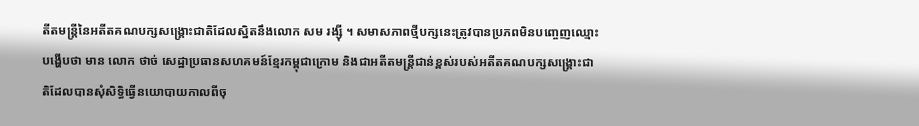តីតមន្រ្តីនៃអតីតគណបក្សសង្រ្គោះជាតិដែលស្និតនឹងលោក សម រង្ស៊ី ។ សមាសភាពថ្មីបក្សនេះត្រូវបានប្រភពមិនបញ្ចេញឈ្មោះបង្ហើបថា មាន លោក ថាច់ សេដ្ឋាប្រធានសហគមន៍ខ្មែរកម្ពុជាក្រោម និងជាអតីតមន្រ្តីជាន់ខ្ពស់របស់អតីតគណបក្សសង្រ្គោះជាតិដែលបានសុំសិទ្ធិធ្វើនយោបាយកាលពីចុ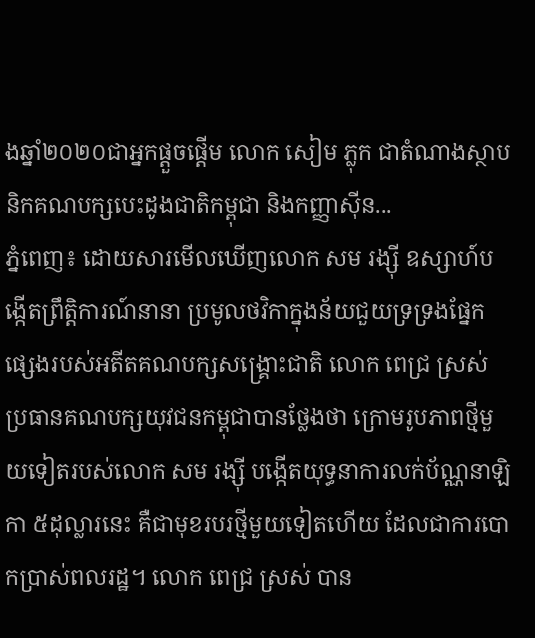ងឆ្នាំ២០២០ជាអ្នកផ្តួចផ្តើម លោក សៀម ភ្លុក ជាតំណាងស្ថាបនិកគណបក្សបេះដូងជាតិកម្ពុជា និងកញ្ញាស៊ីន...
ភ្នំពេញ៖ ដោយសារមើលឃើញលោក សម រង្ស៊ី ឧស្សាហ៍បង្កើតព្រឹត្តិការណ៍នានា ប្រមូលថវិកាក្នុងន័យជួយទ្រទ្រងផ្នែក ផ្សេងរបស់អតីតគណបក្សសង្រ្គោះជាតិ លោក ពេជ្រ ស្រស់ ប្រធានគណបក្សយុវជនកម្ពុជាបានថ្លែងថា ក្រោមរូបភាពថ្មីមួយទៀតរបស់លោក សម រង្ស៊ី បង្កើតយុទ្ធនាការលក់ប័ណ្ណនាឡិកា ៥ដុល្លារនេះ គឺជាមុខរបរថ្មីមួយទៀតហើយ ដែលជាការបោកប្រាស់ពលរដ្ឋ។ លោក ពេជ្រ ស្រស់ បាន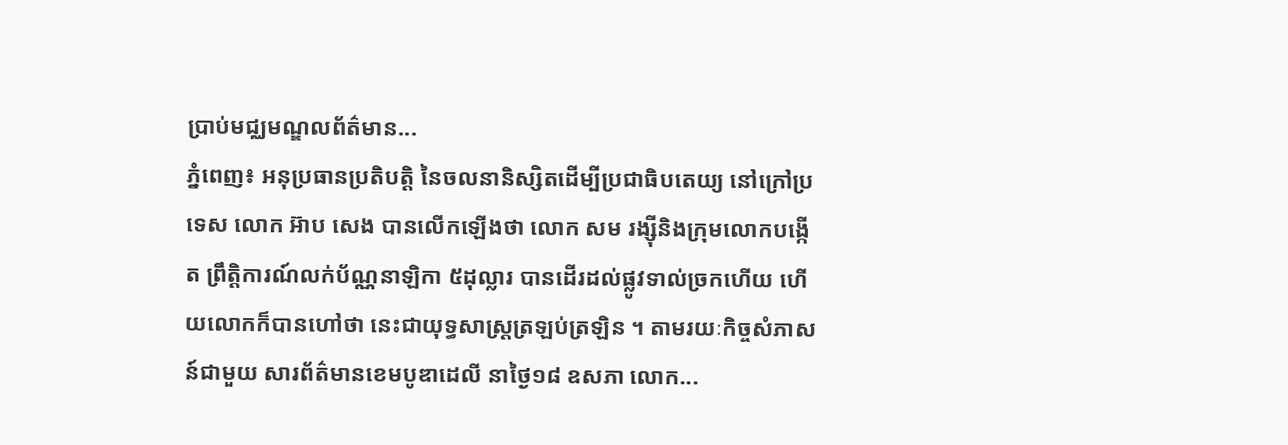ប្រាប់មជ្ឈមណ្ឌលព័ត៌មាន...
ភ្នំពេញ៖ អនុប្រធានប្រតិបត្តិ នៃចលនានិស្សិតដើម្បីប្រជាធិបតេយ្យ នៅក្រៅប្រទេស លោក អ៊ាប សេង បានលើកឡើងថា លោក សម រង្ស៊ីនិងក្រុមលោកបង្កើត ព្រឹត្តិការណ៍លក់ប័ណ្ណនាឡិកា ៥ដុល្លារ បានដើរដល់ផ្លូវទាល់ច្រកហើយ ហើយលោកក៏បានហៅថា នេះជាយុទ្ធសាស្រ្តត្រឡប់ត្រឡិន ។ តាមរយៈកិច្ចសំភាសន៍ជាមួយ សារព័ត៌មានខេមបូឌាដេលី នាថ្ងៃ១៨ ឧសភា លោក...